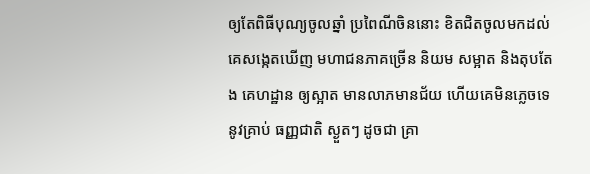ឲ្យតែពិធីបុណ្យចូលឆ្នាំ ប្រពៃណីចិននោះ ខិតជិតចូលមកដល់ គេសង្កេតឃើញ មហាជនភាគច្រើន និយម សម្អាត និងតុបតែង គេហដ្ឋាន ឲ្យស្អាត មានលាភមានជ័យ ហើយគេមិនភ្លេចទេ នូវគ្រាប់ ធញ្ញជាតិ ស្ងួតៗ ដូចជា គ្រា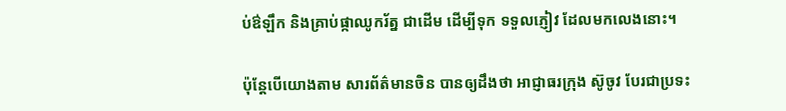ប់ឳឡឹក និងគ្រាប់ផ្កាឈូករ័ត្ន ជាដើម ដើម្បីទុក ទទួលភ្ញៀវ ដែលមកលេងនោះ។

ប៉ុន្តែបើយោងតាម សារព័ត៌មានចិន បានឲ្យដឹងថា អាជ្ញាធរក្រុង ស៊ូចូវ បែរជាប្រទះ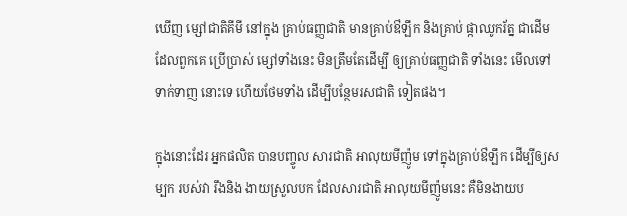ឃើញ ម្សៅជាតិគីមី នៅក្នុង គ្រាប់ធញ្ញជាតិ មានគ្រាប់ឳឡឹក និងគ្រាប់ ផ្កាឈូករ័ត្ន ជាដើម ដែលពួកគេ ប្រើប្រាស់ ម្សៅទាំងនេះ មិនត្រឹមតែដើម្បី ឲ្យគ្រាប់ធញ្ញជាតិ ទាំងនេះ មើលទៅទាក់ទាញ នោះទេ ហើយថែមទាំង ដើម្បីបន្ថែមរសជាតិ ទៀតផង។

ក្នុងនោះដែរ អ្នកផលិត បានបញ្ចូល សារជាតិ អាលុយមីញ៉ូម ទៅក្នុងគ្រាប់ឳឡឹក ដើម្បីឲ្យសម្បក របស់វា រឹងនិង ងាយស្រួលបក ដែលសារជាតិ អាលុយមីញ៉ូមនេះ គឺមិនងាយប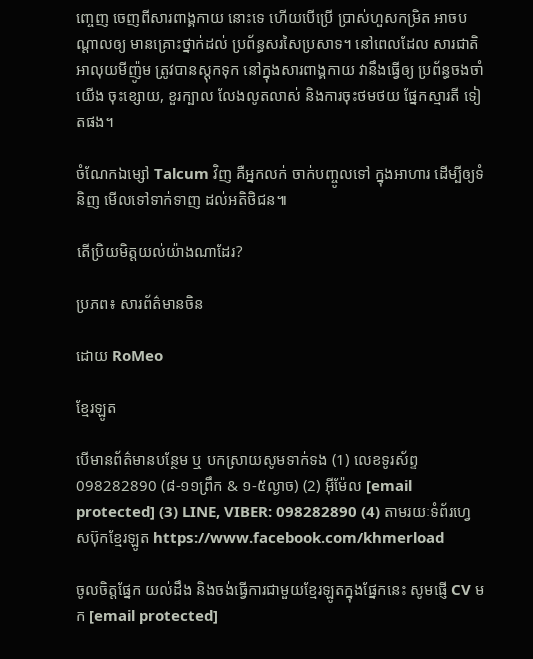ញ្ចេញ ចេញពីសារពាង្គកាយ នោះទេ ហើយបើប្រើ ប្រាស់ហួសកម្រិត អាចបណ្តាលឲ្យ មានគ្រោះថ្នាក់ដល់ ប្រព័ន្ធសរសៃប្រសាទ។ នៅពេលដែល សារជាតិអាលុយមីញ៉ូម ត្រូវបានស្តុកទុក នៅក្នុងសារពាង្គកាយ វានឹងធ្វើឲ្យ ប្រព័ន្ធចងចាំយើង ចុះខ្សោយ, ខួរក្បាល លែងលូតលាស់ និងការចុះថមថយ ផ្នែកស្មារតី ទៀតផង។

ចំណែកឯម្សៅ Talcum វិញ គឺអ្នកលក់ ចាក់បញ្ចូលទៅ ក្នុងអាហារ ដើម្បីឲ្យទំនិញ មើលទៅទាក់ទាញ ដល់អតិថិជន៕

តើប្រិយមិត្តយល់យ៉ាងណាដែរ?

ប្រភព៖ សារព័ត៌មានចិន

ដោយ RoMeo

ខ្មែរឡូត

បើមានព័ត៌មានបន្ថែម ឬ បកស្រាយសូមទាក់ទង (1) លេខទូរស័ព្ទ 098282890 (៨-១១ព្រឹក & ១-៥ល្ងាច) (2) អ៊ីម៉ែល [email protected] (3) LINE, VIBER: 098282890 (4) តាមរយៈទំព័រហ្វេសប៊ុកខ្មែរឡូត https://www.facebook.com/khmerload

ចូលចិត្តផ្នែក យល់ដឹង និងចង់ធ្វើការជាមួយខ្មែរឡូតក្នុងផ្នែកនេះ សូមផ្ញើ CV មក [email protected]